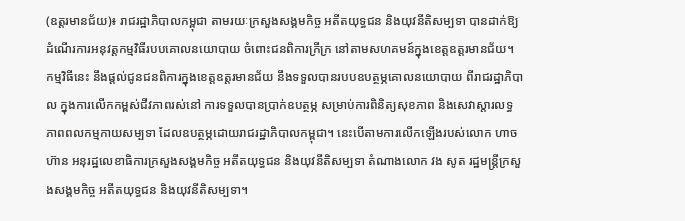(ឧត្ដរមានជ័យ)៖ រាជរដ្ឋាភិបាលកម្ពុជា តាមរយៈក្រសួងសង្គមកិច្ច អតីតយុទ្ធជន និងយុវនីតិសម្បទា បានដាក់ឱ្យដំណើរការអនុវត្តកម្មវិធីរបបគោលនយោបាយ ចំពោះជនពិការក្រីក្រ នៅតាមសហគមន៍ក្នុងខេត្តឧត្ដរមានជ័យ។
កម្មវិធីនេះ នឹងផ្តល់ជូនជនពិការក្នុងខេត្តឧត្ដរមានជ័យ នឹងទទួលបានរបបឧបត្ថម្ភគោលនយោបាយ ពីរាជរដ្ឋាភិបាល ក្នុងការលើកកម្ពស់ជីវភាពរស់នៅ ការទទួលបានប្រាក់ឧបត្ថម្ភ សម្រាប់ការពិនិត្យសុខភាព និងសេវាស្ដារលទ្ធភាពពលកម្មកាយសម្បទា ដែលឧបត្ថម្ភដោយរាជរដ្ឋាភិបាលកម្ពុជា។ នេះបើតាមការលើកឡើងរបស់លោក ហាច ហ៊ាន អនុរដ្ឋលេខាធិការក្រសួងសង្គមកិច្ច អតីតយុទ្ធជន និងយុវនីតិសម្បទា តំណាងលោក វង សូត រដ្ឋមន្រ្តីក្រសួងសង្គមកិច្ច អតីតយុទ្ធជន និងយុវនីតិសម្បទា។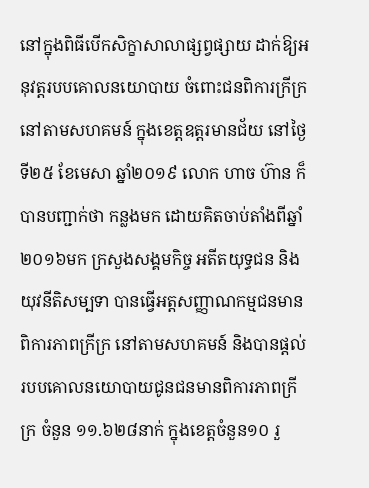នៅក្នុងពិធីបើកសិក្ខាសាលាផ្សព្វផ្សាយ ដាក់ឱ្យអនុវត្តរបបគោលនយោបាយ ចំពោះជនពិការក្រីក្រ នៅតាមសហគមន៍ ក្នុងខេត្តឧត្ដរមានជ័យ នៅថ្ងៃទី២៥ ខែមេសា ឆ្នាំ២០១៩ លោក ហាច ហ៊ាន ក៏បានបញ្ជាក់ថា កន្លងមក ដោយគិតចាប់តាំងពីឆ្នាំ ២០១៦មក ក្រសួងសង្គមកិច្ច អតីតយុទ្ធជន និងយុវនីតិសម្បទា បានធ្វើអត្តសញ្ញាណកម្មជនមានពិការភាពក្រីក្រ នៅតាមសហគមន៍ និងបានផ្តល់របបគោលនយោបាយជូនជនមានពិការភាពក្រីក្រ ចំនួន ១១.៦២៨នាក់ ក្នុងខេត្តចំនួន១០ រួ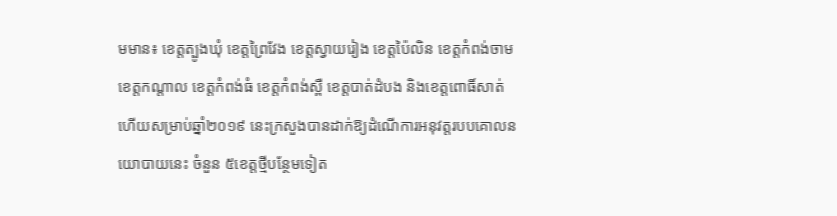មមាន៖ ខេត្តត្បូងឃុំ ខេត្តព្រៃវែង ខេត្តស្វាយរៀង ខេត្តប៉ៃលិន ខេត្តកំពង់ចាម ខេត្តកណ្តាល ខេត្តកំពង់ធំ ខេត្តកំពង់ស្ពឺ ខេត្តបាត់ដំបង និងខេត្តពោធិ៍សាត់ ហើយសម្រាប់ឆ្នាំ២០១៩ នេះក្រសួងបានដាក់ឱ្យដំណើការអនុវត្តរបបគោលនយោបាយនេះ ចំនួន ៥ខេត្តថ្មីបន្ថែមទៀត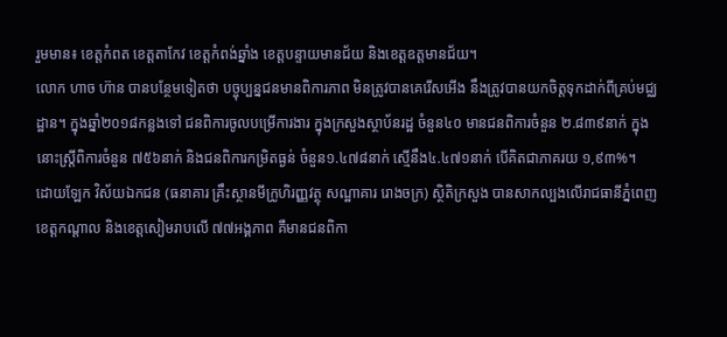រួមមាន៖ ខេត្តកំពត ខេត្តតាកែវ ខេត្តកំពង់ឆ្នាំង ខេត្តបន្ទាយមានជ័យ និងខេត្តឧត្តមានជ័យ។
លោក ហាច ហ៊ាន បានបន្ថែមទៀតថា បច្ចុប្បន្នជនមានពិការភាព មិនត្រូវបានគេរើសអើង នឹងត្រូវបានយកចិត្តទុកដាក់ពីគ្រប់មជ្ឈដ្ឋាន។ ក្នុងឆ្នាំ២០១៨កន្លងទៅ ជនពិការចូលបម្រើការងារ ក្នុងក្រសួងស្ថាប័នរដ្ឋ ចំនួន៤០ មានជនពិការចំនួន ២.៨៣៩នាក់ ក្នុងនោះស្រ្តីពិការចំនួន ៧៥៦នាក់ និងជនពិការកម្រិតធ្ងន់ ចំនួន១.៤៧៨នាក់ ស្មើនឹង៤.៤៧១នាក់ បើគិតជាភាគរយ ១,៩៣%។
ដោយឡែក វិស័យឯកជន (ធនាគារ គ្រឹះស្ថានមីក្រូហិរញ្ញវត្ថុ សណ្ឋាគារ រោងចក្រ) ស្ថិតិក្រសួង បានសាកល្បងលើរាជធានីភ្នំពេញ ខេត្តកណ្តាល និងខេត្តសៀមរាបលើ ៧៧អង្គភាព គឺមានជនពិកា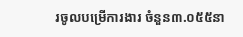រចូលបម្រើការងារ ចំនួន៣.០៥៥នា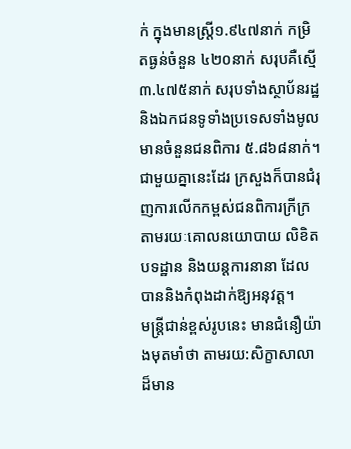ក់ ក្នុងមានស្រ្តី១.៩៤៧នាក់ កម្រិតធ្ងន់ចំនួន ៤២០នាក់ សរុបគឺស្មើ ៣.៤៧៥នាក់ សរុបទាំងស្ថាប័នរដ្ឋ និងឯកជនទូទាំងប្រទេសទាំងមូល មានចំនួនជនពិការ ៥.៨៦៨នាក់។ ជាមួយគ្នានេះដែរ ក្រសួងក៏បានជំរុញការលើកកម្ពស់ជនពិការក្រីក្រ តាមរយៈគោលនយោបាយ លិខិតបទដ្ឋាន និងយន្តការនានា ដែលបាននិងកំពុងដាក់ឱ្យអនុវត្ត។
មន្រ្តីជាន់ខ្ពស់រូបនេះ មានជំនឿយ៉ាងមុតមាំថា តាមរយ:សិក្ខាសាលាដ៏មាន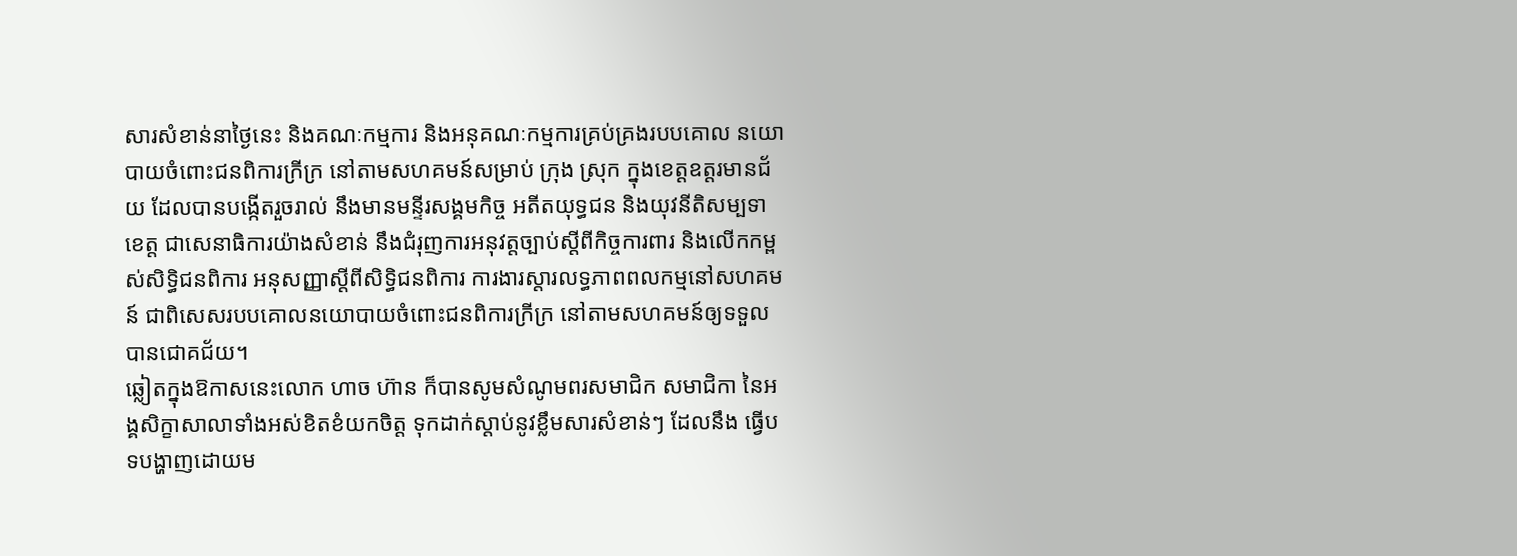សារសំខាន់នាថ្ងៃនេះ និងគណៈកម្មការ និងអនុគណៈកម្មការគ្រប់គ្រងរបបគោល នយោបាយចំពោះជនពិការក្រីក្រ នៅតាមសហគមន៍សម្រាប់ ក្រុង ស្រុក ក្នុងខេត្តឧត្តរមានជ័យ ដែលបានបង្កើតរួចរាល់ នឹងមានមន្ទីរសង្គមកិច្ច អតីតយុទ្ធជន និងយុវនីតិសម្បទាខេត្ត ជាសេនាធិការយ៉ាងសំខាន់ នឹងជំរុញការអនុវត្តច្បាប់ស្តីពីកិច្ចការពារ និងលើកកម្ពស់សិទ្ធិជនពិការ អនុសញ្ញាស្តីពីសិទ្ធិជនពិការ ការងារស្តារលទ្ធភាពពលកម្មនៅសហគមន៍ ជាពិសេសរបបគោលនយោបាយចំពោះជនពិការក្រីក្រ នៅតាមសហគមន៍ឲ្យទទួលបានជោគជ័យ។
ឆ្លៀតក្នុងឱកាសនេះលោក ហាច ហ៊ាន ក៏បានសូមសំណូមពរសមាជិក សមាជិកា នៃអង្គសិក្ខាសាលាទាំងអស់ខិតខំយកចិត្ត ទុកដាក់ស្តាប់នូវខ្លឹមសារសំខាន់ៗ ដែលនឹង ធ្វើបទបង្ហាញដោយម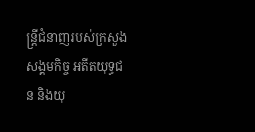ន្ត្រីជំនាញរបស់ក្រសួងសង្គមកិច្ច អតីតយុទ្ធជន និងយុ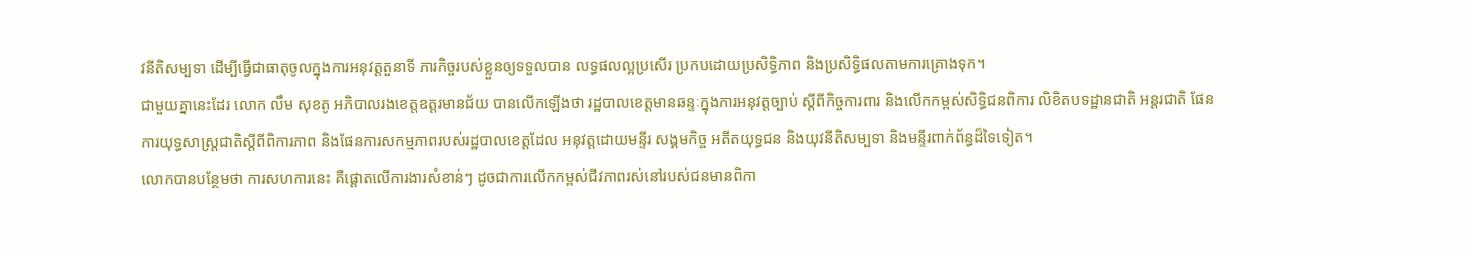វនីតិសម្បទា ដើម្បីធ្វើជាធាតុចូលក្នុងការអនុវត្តតួនាទី ភារកិច្ចរបស់ខ្លួនឲ្យទទួលបាន លទ្ធផលល្អប្រសើរ ប្រកបដោយប្រសិទ្ធិភាព និងប្រសិទ្ធិផលតាមការគ្រោងទុក។
ជាមួយគ្នានេះដែរ លោក លឹម សុខតូ អភិបាលរងខេត្តឧត្ដរមានជ័យ បានលើកឡើងថា រដ្ឋបាលខេត្តមានឆន្ទៈក្នុងការអនុវត្តច្បាប់ ស្ដីពីកិច្ចការពារ និងលើកកម្ពស់សិទ្ធិជនពិការ លិខិតបទដ្ឋានជាតិ អន្តរជាតិ ផែនការយុទ្ធសាស្រ្ដជាតិស្ដីពីពិការភាព និងផែនការសកម្មភាពរបស់រដ្ឋបាលខេត្តដែល អនុវត្តដោយមន្ទីរ សង្គមកិច្ច អតីតយុទ្ធជន និងយុវនីតិសម្បទា និងមន្ទីរពាក់ព័ន្ធដ៏ទៃទៀត។
លោកបានបន្ថែមថា ការសហការនេះ គឺផ្តោតលើការងារសំខាន់ៗ ដូចជាការលើកកម្ពស់ជីវភាពរស់នៅរបស់ជនមានពិកា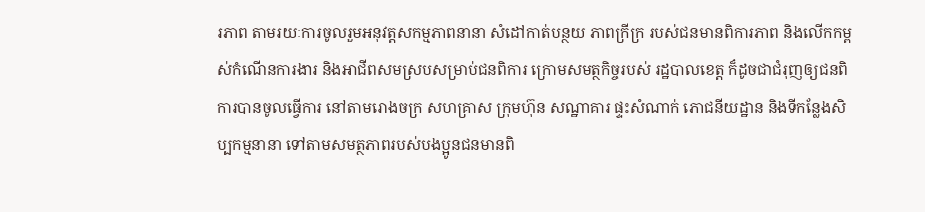រភាព តាមរយៈការចូលរួមអនុវត្តសកម្មភាពនានា សំដៅកាត់បន្ថយ ភាពក្រីក្រ របស់ជនមានពិការភាព និងលើកកម្ពស់កំណើនការងារ និងអាជីពសមស្របសម្រាប់ជនពិការ ក្រោមសមត្ថកិច្ចរបស់ រដ្ឋបាលខេត្ត ក៏ដូចជាជំរុញឲ្យជនពិការបានចូលធ្វើការ នៅតាមរោងចក្រ សហគ្រាស ក្រុមហ៊ុន សណ្ឋាគារ ផ្ទះសំណាក់ ភោជនីយដ្ឋាន និងទីកន្លែងសិប្បកម្មនានា ទៅតាមសមត្ថភាពរបស់បងប្អូនជនមានពិ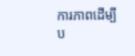ការភាពដើម្បីប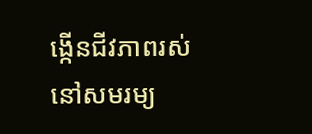ង្កើនជីវភាពរស់នៅសមរម្យ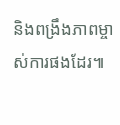និងពង្រឹងភាពម្ចាស់ការផងដែរ៕